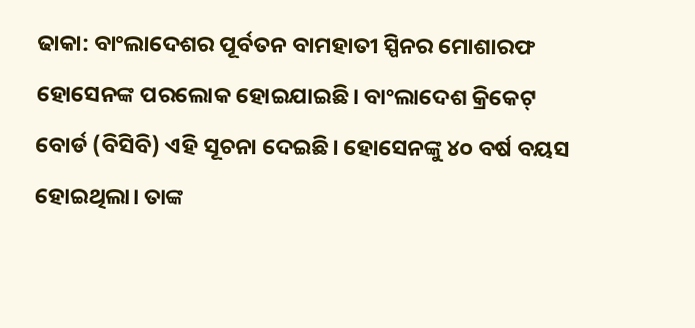ଢାକା: ବାଂଲାଦେଶର ପୂର୍ବତନ ବାମହାତୀ ସ୍ପିନର ମୋଶାରଫ ହୋସେନଙ୍କ ପରଲୋକ ହୋଇଯାଇଛି। ବାଂଲାଦେଶ କ୍ରିକେଟ୍ ବୋର୍ଡ (ବିସିବି) ଏହି ସୂଚନା ଦେଇଛି। ହୋସେନଙ୍କୁ ୪୦ ବର୍ଷ ବୟସ ହୋଇଥିଲା। ତାଙ୍କ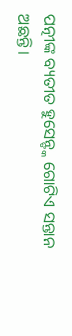ପତ୍ନୀଙ୍କ ବ୍ୟତୀତ ହୁସେନ୍ଙ୍କ ଗୋଟିଏ ସନ୍ତାନ ଅଛନ୍ତି।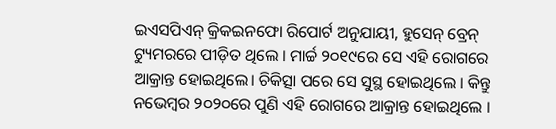ଇଏସପିଏନ୍ କ୍ରିକଇନଫୋ ରିପୋର୍ଟ ଅନୁଯାୟୀ, ହୁସେନ୍ ବ୍ରେନ୍ ଟ୍ୟୁମରରେ ପୀଡ଼ିତ ଥିଲେ । ମାର୍ଚ୍ଚ ୨୦୧୯ରେ ସେ ଏହି ରୋଗରେ ଆକ୍ରାନ୍ତ ହୋଇଥିଲେ। ଚିକିତ୍ସା ପରେ ସେ ସୁସ୍ଥ ହୋଇଥିଲେ । କିନ୍ତୁ ନଭେମ୍ବର ୨୦୨୦ରେ ପୁଣି ଏହି ରୋଗରେ ଆକ୍ରାନ୍ତ ହୋଇଥିଲେ ।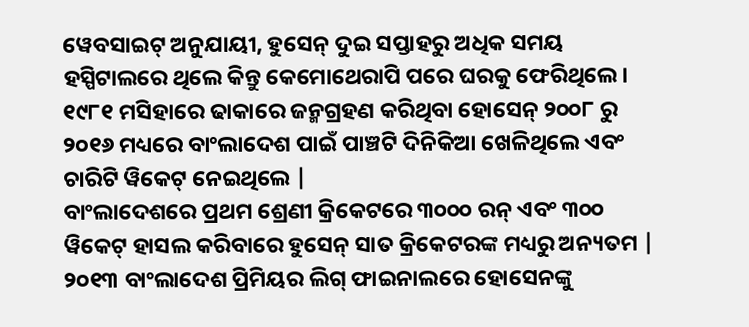ୱେବସାଇଟ୍ ଅନୁଯାୟୀ, ହୁସେନ୍ ଦୁଇ ସପ୍ତାହରୁ ଅଧିକ ସମୟ ହସ୍ପିଟାଲରେ ଥିଲେ କିନ୍ତୁ କେମୋଥେରାପି ପରେ ଘରକୁ ଫେରିଥିଲେ।
୧୯୮୧ ମସିହାରେ ଢାକାରେ ଜନ୍ମଗ୍ରହଣ କରିଥିବା ହୋସେନ୍ ୨୦୦୮ ରୁ ୨୦୧୬ ମଧ୍ୟରେ ବାଂଲାଦେଶ ପାଇଁ ପାଞ୍ଚଟି ଦିନିକିଆ ଖେଳିଥିଲେ ଏବଂ ଚାରିଟି ୱିକେଟ୍ ନେଇଥିଲେ |
ବାଂଲାଦେଶରେ ପ୍ରଥମ ଶ୍ରେଣୀ କ୍ରିକେଟରେ ୩୦୦୦ ରନ୍ ଏବଂ ୩୦୦ ୱିକେଟ୍ ହାସଲ କରିବାରେ ହୁସେନ୍ ସାତ କ୍ରିକେଟରଙ୍କ ମଧ୍ୟରୁ ଅନ୍ୟତମ |
୨୦୧୩ ବାଂଲାଦେଶ ପ୍ରିମିୟର ଲିଗ୍ ଫାଇନାଲରେ ହୋସେନଙ୍କୁ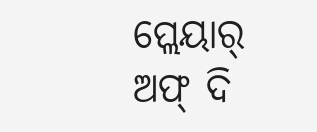ପ୍ଲେୟାର୍ ଅଫ୍ ଦି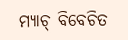ମ୍ୟାଚ୍ ବିବେଚିତ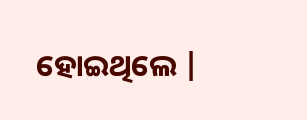ହୋଇଥିଲେ |